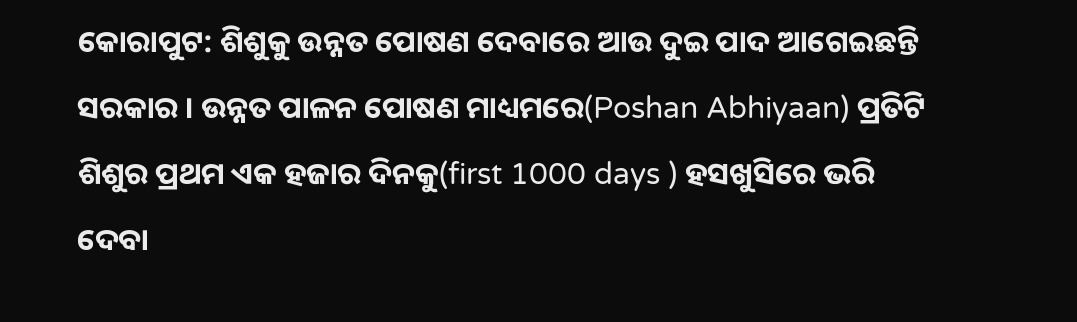କୋରାପୁଟ: ଶିଶୁକୁ ଉନ୍ନତ ପୋଷଣ ଦେବାରେ ଆଉ ଦୁଇ ପାଦ ଆଗେଇଛନ୍ତି ସରକାର । ଉନ୍ନତ ପାଳନ ପୋଷଣ ମାଧ୍ୟମରେ(Poshan Abhiyaan) ପ୍ରତିଟି ଶିଶୁର ପ୍ରଥମ ଏକ ହଜାର ଦିନକୁ(first 1000 days ) ହସଖୁସିରେ ଭରି ଦେବା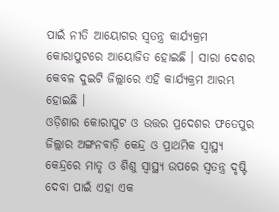ପାଇଁ ନୀତି ଆୟୋଗର ସ୍ବତନ୍ତ୍ର କାର୍ଯ୍ୟକ୍ରମ କୋରାପୁଟରେ ଆୟୋଜିତ ହୋଇଛି । ସାରା ଦେଶର କେବଳ ଦୁଇଟି ଜିଲ୍ଲାରେ ଏହି କାର୍ଯ୍ୟକ୍ରମ ଆରମ୍ଭ ହୋଇଛି ।
ଓଡ଼ିଶାର କୋରାପୁଟ ଓ ଉତ୍ତର ପ୍ରଦେଶର ଫତେପୁର ଜିଲ୍ଲାର ଅଙ୍ଗନବାଡ଼ି କେନ୍ଦ୍ର ଓ ପ୍ରାଥମିକ ସ୍ଵାସ୍ଥ୍ୟ କେନ୍ଦ୍ରରେ ମାତୃ ଓ ଶିଶୁ ସ୍ବାସ୍ଥ୍ୟ ଉପରେ ସ୍ବତନ୍ତ୍ର ଦୃଷ୍ଟି ଦେବା ପାଇଁ ଏହା ଏକ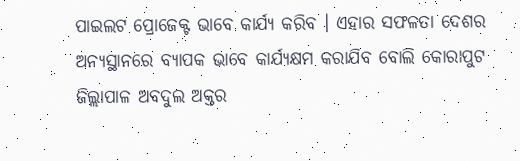ପାଇଲଟ ପ୍ରୋଜେକ୍ଟ ଭାବେ କାର୍ଯ୍ୟ କରିବ । ଏହାର ସଫଳତା ଦେଶର ଅନ୍ୟସ୍ଥାନରେ ବ୍ୟାପକ ଭାବେ କାର୍ଯ୍ୟକ୍ଷମ କରାଯିବ ବୋଲି କୋରାପୁଟ ଜିଲ୍ଲାପାଳ ଅବଦୁଲ ଅକ୍ତର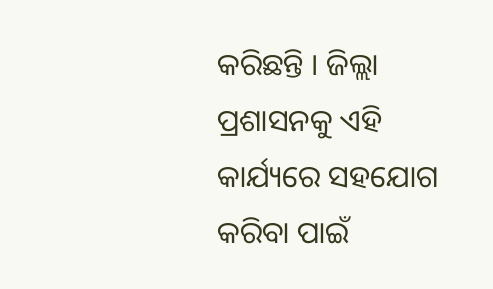କରିଛନ୍ତି । ଜିଲ୍ଲା ପ୍ରଶାସନକୁ ଏହି କାର୍ଯ୍ୟରେ ସହଯୋଗ କରିବା ପାଇଁ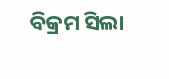ବିକ୍ରମ ସିଲା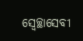ସ୍ଵେଚ୍ଛାସେବୀ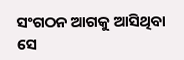ସଂଗଠନ ଆଗକୁ ଆସିଥିବା ସେ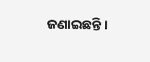ଜଣାଇଛନ୍ତି ।